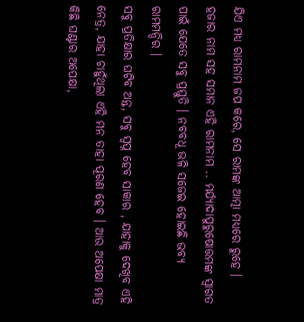ଯିଏ ମଧ୍ୟ ରାମନାମ ଜପ କରେ, ସେ ରାମଙ୍କ ଆତ୍ମା ମଧ୍ୟରେ ରୁହେ । ହଜାର ନାମ ସହ ସମାନ ଏହି ରାମନାମ .. ମର୍ଯ୍ୟାଦାପୁରୁଷୋତ୍ତମଙ୍କ ସ୍ୱାଗତ ପାଇଁ ଯେତେ ସବୁ ପ୍ରସ୍ତୁତି । ନବବଧୂ ଭଳି ସଜେଇ ହୋଇଛି ଭବ୍ୟ ରାମମନ୍ଦିର ।
ସବୁ ପ୍ରତିକ୍ଷାର ଘଟିବ ଅନ୍ତ, ସବୁ ସ୍ୱପ୍ନ ହେବ ସାକାର , ଯାହାକୁ ଦେଖିବ ଏହି ନେତ୍ର, ଯାହା ଚାହୁଁଥିଲା ଏହି ମନ ତାହା ପୂରଣ ହେବ । ଆଉ ଅପେକ୍ଷା ମାତ୍ର କିଛି ଘଣ୍ଟାର ଅପେକ୍ଷା,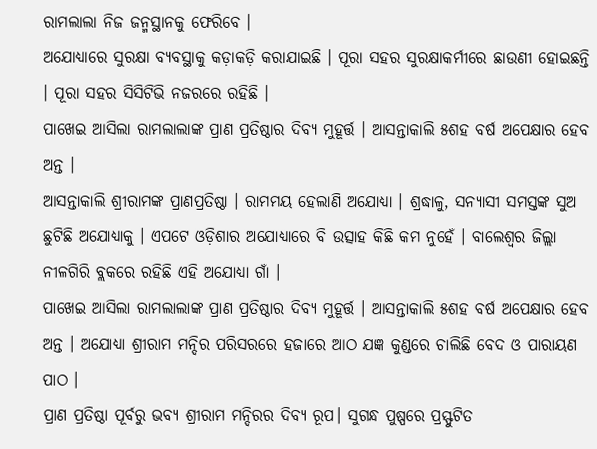ରାମଲାଲା ନିଜ ଜନ୍ମସ୍ଥାନକୁ ଫେରିବେ ।
ଅଯୋଧ୍ୟାରେ ସୁରକ୍ଷା ବ୍ୟବସ୍ଥାକୁ କଡ଼ାକଡ଼ି କରାଯାଇଛି । ପୂରା ସହର ସୁରକ୍ଷାକର୍ମୀରେ ଛାଉଣୀ ହୋଇଛନ୍ତି । ପୂରା ସହର ସିସିଟିଭି ନଜରରେ ରହିଛି ।
ପାଖେଇ ଆସିଲା ରାମଲାଲାଙ୍କ ପ୍ରାଣ ପ୍ରତିଷ୍ଠାର ଦିବ୍ୟ ମୁହୂର୍ତ୍ତ । ଆସନ୍ତାକାଲି ୫ଶହ ବର୍ଷ ଅପେକ୍ଷାର ହେବ ଅନ୍ତ ।
ଆସନ୍ତାକାଲି ଶ୍ରୀରାମଙ୍କ ପ୍ରାଣପ୍ରତିଷ୍ଠା । ରାମମୟ ହେଲାଣି ଅଯୋଧ୍ୟା । ଶ୍ରଦ୍ଧାଳୁ, ସନ୍ୟାସୀ ସମସ୍ତଙ୍କ ସୁଅ ଛୁଟିଛି ଅଯୋଧ୍ୟାକୁ । ଏପଟେ ଓଡ଼ିଶାର ଅଯୋଧ୍ୟାରେ ବି ଉତ୍ସାହ କିଛି କମ ନୁହେଁ । ବାଲେଶ୍ୱର ଜିଲ୍ଲା ନୀଳଗିରି ବ୍ଲକରେ ରହିଛି ଏହି ଅଯୋଧ୍ୟା ଗାଁ ।
ପାଖେଇ ଆସିଲା ରାମଲାଲାଙ୍କ ପ୍ରାଣ ପ୍ରତିଷ୍ଠାର ଦିବ୍ୟ ମୁହୂର୍ତ୍ତ । ଆସନ୍ତାକାଲି ୫ଶହ ବର୍ଷ ଅପେକ୍ଷାର ହେବ ଅନ୍ତ । ଅଯୋଧ୍ୟା ଶ୍ରୀରାମ ମନ୍ଦିର ପରିସରରେ ହଜାରେ ଆଠ ଯଜ୍ଞ କୁଣ୍ଡରେ ଚାଲିଛି ବେଦ ଓ ପାରାୟଣ ପାଠ ।
ପ୍ରାଣ ପ୍ରତିଷ୍ଠା ପୂର୍ବରୁ ଭବ୍ୟ ଶ୍ରୀରାମ ମନ୍ଦିରର ଦିବ୍ୟ ରୂପ। ସୁଗନ୍ଧ ପୁଷ୍ପରେ ପ୍ରସ୍ଫୁଟିତ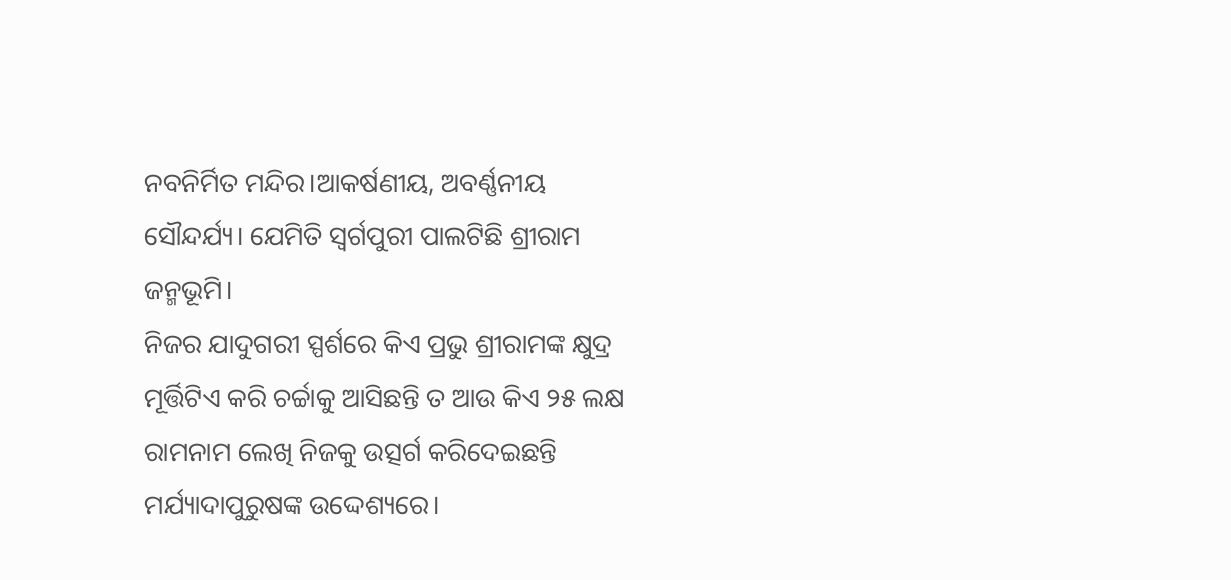ନବନିର୍ମିତ ମନ୍ଦିର।ଆକର୍ଷଣୀୟ, ଅବର୍ଣ୍ଣନୀୟ ସୌନ୍ଦର୍ଯ୍ୟ। ଯେମିତି ସ୍ୱର୍ଗପୁରୀ ପାଲଟିଛି ଶ୍ରୀରାମ ଜନ୍ମଭୂମି।
ନିଜର ଯାଦୁଗରୀ ସ୍ପର୍ଶରେ କିଏ ପ୍ରଭୁ ଶ୍ରୀରାମଙ୍କ କ୍ଷୁଦ୍ର ମୂର୍ତ୍ତିଟିଏ କରି ଚର୍ଚ୍ଚାକୁ ଆସିଛନ୍ତି ତ ଆଉ କିଏ ୨୫ ଲକ୍ଷ ରାମନାମ ଲେଖି ନିଜକୁ ଉତ୍ସର୍ଗ କରିଦେଇଛନ୍ତି ମର୍ଯ୍ୟାଦାପୁରୁଷଙ୍କ ଉଦ୍ଦେଶ୍ୟରେ।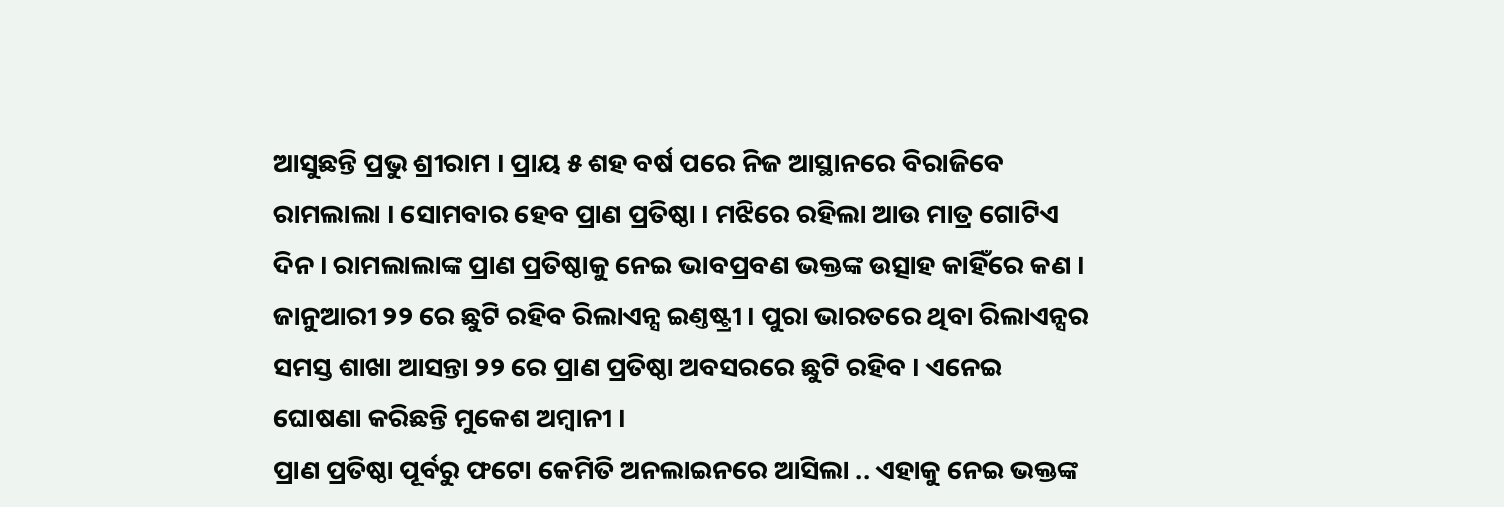ଆସୁଛନ୍ତି ପ୍ରଭୁ ଶ୍ରୀରାମ । ପ୍ରାୟ ୫ ଶହ ବର୍ଷ ପରେ ନିଜ ଆସ୍ଥାନରେ ବିରାଜିବେ ରାମଲାଲା । ସୋମବାର ହେବ ପ୍ରାଣ ପ୍ରତିଷ୍ଠା । ମଝିରେ ରହିଲା ଆଉ ମାତ୍ର ଗୋଟିଏ ଦିନ । ରାମଲାଲାଙ୍କ ପ୍ରାଣ ପ୍ରତିଷ୍ଠାକୁ ନେଇ ଭାବପ୍ରବଣ ଭକ୍ତଙ୍କ ଉତ୍ସାହ କାହିଁରେ କଣ ।
ଜାନୁଆରୀ ୨୨ ରେ ଛୁଟି ରହିବ ରିଲାଏନ୍ସ ଇଣ୍ତଷ୍ଟ୍ରୀ । ପୁରା ଭାରତରେ ଥିବା ରିଲାଏନ୍ସର ସମସ୍ତ ଶାଖା ଆସନ୍ତା ୨୨ ରେ ପ୍ରାଣ ପ୍ରତିଷ୍ଠା ଅବସରରେ ଛୁଟି ରହିବ । ଏନେଇ ଘୋଷଣା କରିଛନ୍ତି ମୁକେଶ ଅମ୍ୱାନୀ ।
ପ୍ରାଣ ପ୍ରତିଷ୍ଠା ପୂର୍ବରୁ ଫଟୋ କେମିତି ଅନଲାଇନରେ ଆସିଲା .. ଏହାକୁ ନେଇ ଭକ୍ତଙ୍କ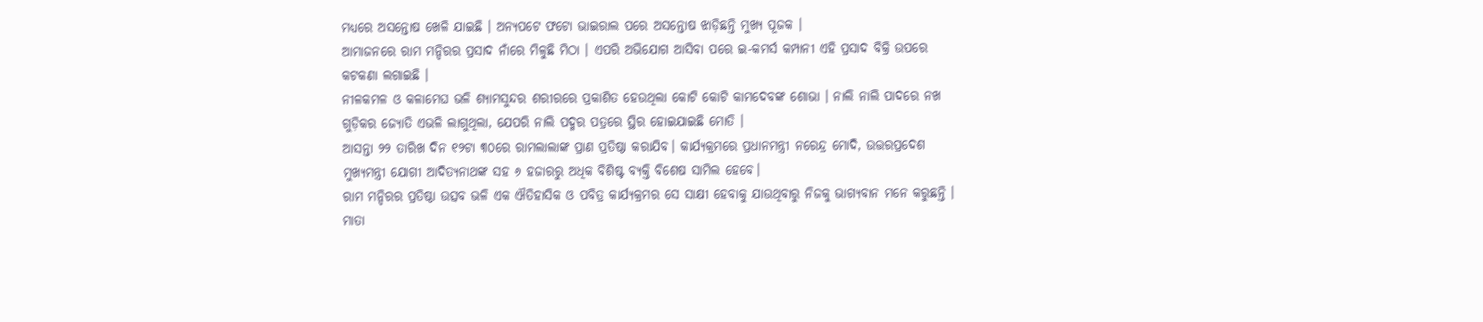ମଧ୍ୟରେ ଅସନ୍ତୋଷ ଖେଳି ଯାଇଛି । ଅନ୍ୟପଟେ ଫଟୋ ଭାଇରାଲ ପରେ ଅସନ୍ତୋଷ ଝାଡ଼ିଛନ୍ତି ମୁଖ୍ୟ ପୂଜକ ।
ଆମାଜନରେ ରାମ ମନ୍ଦିରର ପ୍ରସାଦ ନାଁରେ ମିଳୁଛି ମିଠା । ଏପରି ଅଭିଯୋଗ ଆସିବା ପରେ ଇ-କମର୍ସ କମ୍ପାନୀ ଏହି ପ୍ରସାଦ ବିକ୍ରି ଉପରେ କଟକଣା ଲଗାଇଛି ।
ନୀଳକମଳ ଓ କଳାମେଘ ଭଳି ଶ୍ୟାମସୁନ୍ଦର ଶରୀରରେ ପ୍ରକାଶିତ ହେଉଥିଲା କୋଟି କୋଟି କାମଦେବଙ୍କ ଶୋଭା । ନାଲି ନାଲି ପାଦରେ ନଖ ଗୁଡ଼ିକର ଜ୍ୟୋତି ଏଭଳି ଲାଗୁଥିଲା, ଯେପରି ନାଲି ପଦ୍ମର ପତ୍ରରେ ସ୍ଥିର ହୋଇଯାଇଛି ମୋତି ।
ଆସନ୍ତା ୨୨ ତାରିଖ ଦିନ ୧୨ଟା ୩୦ରେ ରାମଲାଲାଙ୍କ ପ୍ରାଣ ପ୍ରତିଷ୍ଠା କରାଯିବ। କାର୍ଯ୍ୟକ୍ରମରେ ପ୍ରଧାନମନ୍ତ୍ରୀ ନରେନ୍ଦ୍ର ମୋଦି, ଉତ୍ତରପ୍ରଦେଶ ମୁଖ୍ୟମନ୍ତ୍ରୀ ଯୋଗୀ ଆଦିତ୍ୟନାଥଙ୍କ ସହ ୬ ହଜାରରୁ ଅଧିକ ବିଶିଷ୍ଟ ବ୍ୟକ୍ତି ବିଶେଷ ସାମିଲ ହେବେ।
ରାମ ମନ୍ଦିରର ପ୍ରତିଷ୍ଠା ଉତ୍ସବ ଭଳି ଏକ ଐତିହାସିକ ଓ ପବିତ୍ର କାର୍ଯ୍ୟକ୍ରମର ସେ ସାକ୍ଷୀ ହେବାକୁ ଯାଉଥିବାରୁ ନିଜକୁ ଭାଗ୍ୟବାନ ମନେ କରୁଛନ୍ତି ।
ମାତା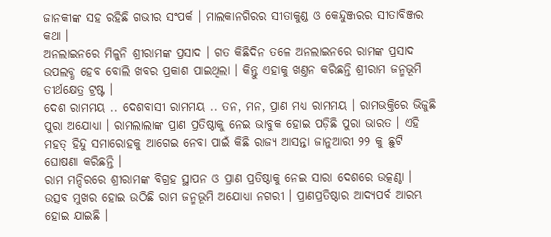ଜାନକୀଙ୍କ ସହ ରହିଛି ଗଭୀର ସଂପର୍କ । ମାଲକାନଗିରର ସୀତାକୁଣ୍ଡ ଓ କେନ୍ଦୁଞ୍ଜରର ସୀତାବିଞ୍ଜର କଥା ।
ଅନଲାଇନରେ ମିଳୁନି ଶ୍ରୀରାମଙ୍କ ପ୍ରସାଦ । ଗତ କିଛିଦିନ ତଳେ ଅନଲାଇନରେ ରାମଙ୍କ ପ୍ରସାଦ ଉପଲବ୍ଧ ହେବ ବୋଲି ଖବର ପ୍ରକାଶ ପାଇଥିଲା । କିନ୍ତୁ ଏହାକୁ ଖଣ୍ତନ କରିଛନ୍ତି ଶ୍ରୀରାମ ଜନ୍ମଭୂମି ତୀର୍ଥକ୍ଷେତ୍ର ଟ୍ରଷ୍ଟ ।
ଦେଶ ରାମମୟ .. ଦେଶବାସୀ ରାମମୟ .. ତନ, ମନ, ପ୍ରାଣ ମଧ୍ୟ ରାମମୟ । ରାମଭକ୍ତିରେ ଭିଜୁଛି ପୁରା ଅଯୋଧ୍ୟା । ରାମଲାଲାଙ୍କ ପ୍ରାଣ ପ୍ରତିଷ୍ଠାକୁ ନେଇ ଭାବୁକ ହୋଇ ପଡ଼ିଛି ପୁରା ଭାରତ । ଏହି ମହତ୍ ହିନ୍ଦୁ ସମାରୋହକୁ ଆଗେଇ ନେବା ପାଇଁ କିଛି ରାଜ୍ୟ ଆସନ୍ତା ଜାନୁଆରୀ ୨୨ କୁ ଛୁଟି ଘୋଷଣା କରିଛନ୍ତି ।
ରାମ ମନ୍ଦିରରେ ଶ୍ରୀରାମଙ୍କ ବିଗ୍ରହ ସ୍ଥାପନ ଓ ପ୍ରାଣ ପ୍ରତିଷ୍ଠାକୁ ନେଇ ସାରା ଦେଶରେ ଉତ୍କଣ୍ଠା । ଉତ୍ସବ ମୁଖର ହୋଇ ଉଠିଛି ରାମ ଜନ୍ମଭୂମି ଅଯୋଧ୍ୟା ନଗରୀ । ପ୍ରାଣପ୍ରତିଷ୍ଠାର ଆଦ୍ୟପର୍ବ ଆରମ୍ଭ ହୋଇ ଯାଇଛି ।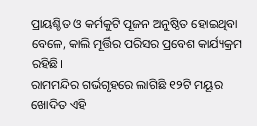ପ୍ରାୟଶ୍ଚିତ ଓ କର୍ମକୁଟି ପୂଜନ ଅନୁଷ୍ଠିତ ହୋଇଥିବା ବେଳେ, କାଲି ମୂର୍ତ୍ତିର ପରିସର ପ୍ରବେଶ କାର୍ଯ୍ୟକ୍ରମ ରହିଛି।
ରାମମନ୍ଦିର ଗର୍ଭଗୃହରେ ଲାଗିଛି ୧୨ଟି ମୟୂର ଖୋଦିତ ଏହି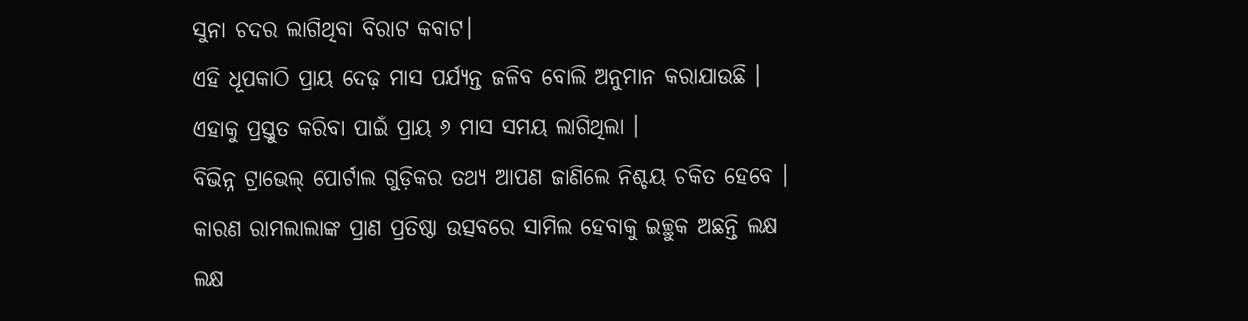ସୁନା ଚଦର ଲାଗିଥିବା ବିରାଟ କବାଟ।
ଏହି ଧୂପକାଠି ପ୍ରାୟ ଦେଢ଼ ମାସ ପର୍ଯ୍ୟନ୍ତ ଜଳିବ ବୋଲି ଅନୁମାନ କରାଯାଉଛି । ଏହାକୁ ପ୍ରସ୍ତୁତ କରିବା ପାଇଁ ପ୍ରାୟ ୬ ମାସ ସମୟ ଲାଗିଥିଲା ।
ବିଭିନ୍ନ ଟ୍ରାଭେଲ୍ ପୋର୍ଟାଲ ଗୁଡ଼ିକର ତଥ୍ୟ ଆପଣ ଜାଣିଲେ ନିଶ୍ଚୟ ଚକିତ ହେବେ । କାରଣ ରାମଲାଲାଙ୍କ ପ୍ରାଣ ପ୍ରତିଷ୍ଠା ଉତ୍ସବରେ ସାମିଲ ହେବାକୁ ଇଚ୍ଛୁକ ଅଛନ୍ତି ଲକ୍ଷ ଲକ୍ଷ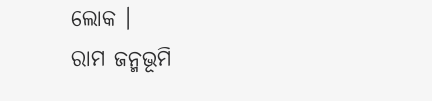ଲୋକ ।
ରାମ ଜନ୍ମଭୂମି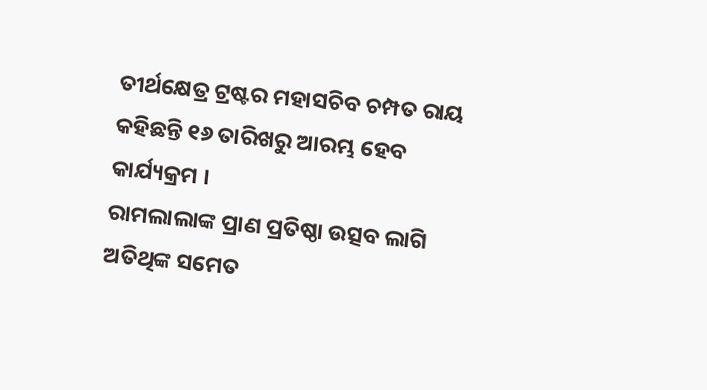ତୀର୍ଥକ୍ଷେତ୍ର ଟ୍ରଷ୍ଟର ମହାସଚିବ ଚମ୍ପତ ରାୟ କହିଛନ୍ତି ୧୬ ତାରିଖରୁ ଆରମ୍ଭ ହେବ କାର୍ଯ୍ୟକ୍ରମ ।
ରାମଲାଲାଙ୍କ ପ୍ରାଣ ପ୍ରତିଷ୍ଠା ଉତ୍ସବ ଲାଗି ଅତିଥିଙ୍କ ସମେତ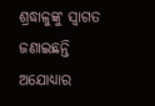ଶ୍ରଦ୍ଧାଳୁଙ୍କୁ ସ୍ୱାଗତ ଜଣାଇଛନ୍ତି ଅଯୋଧ୍ୟାର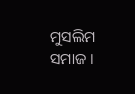ମୁସଲିମ ସମାଜ ।